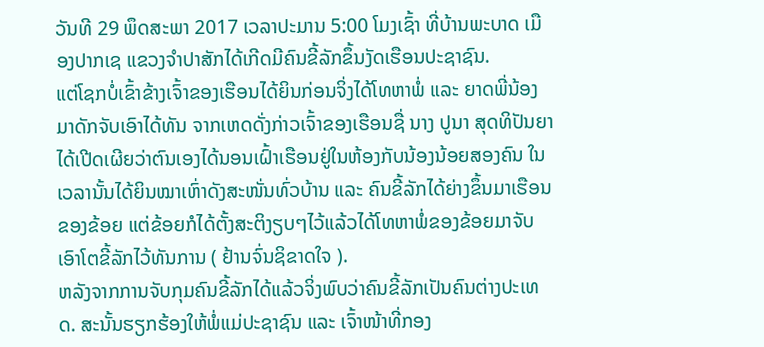ວັນທີ 29 ພຶດສະພາ 2017 ເວລາປະມານ 5:00 ໂມງເຊົ້າ ທີ່ບ້ານພະບາດ ເມືອງປາກເຊ ແຂວງຈໍາປາສັກໄດ້ເກີດມີຄົນຂີ້ລັກຂຶ້ນງັດເຮືອນປະຊາຊົນ.
ແຕ່ໂຊກບໍ່ເຂົ້າຂ້າງເຈົ້າຂອງເຮືອນໄດ້ຍິນກ່ອນຈິ່ງໄດ້ໂທຫາພໍ່ ແລະ ຍາດພີ່ນ້ອງມາດັກຈັບເອົາໄດ້ທັນ ຈາກເຫດດັ່ງກ່າວເຈົ້າຂອງເຮືອນຊື່ ນາງ ປູນາ ສຸດທິປັນຍາໄດ້ເປີດເຜີຍວ່າຕົນເອງໄດ້ນອນເຝົ້າເຮືອນຢູ່ໃນຫ້ອງກັບນ້ອງນ້ອຍສອງຄົນ ໃນເວລານັ້ນໄດ້ຍິນໝາເຫົ່າດັງສະໜັ່ນທົ່ວບ້ານ ແລະ ຄົນຂີ້ລັກໄດ້ຍ່າງຂຶ້ນມາເຮືອນຂອງຂ້ອຍ ແຕ່ຂ້ອຍກໍໄດ້ຕັ້ງສະຕິງຽບໆໄວ້ແລ້ວໄດ້ໂທຫາພໍ່ຂອງຂ້ອຍມາຈັບເອົາໂຕຂີ້ລັກໄວ້ທັນການ ( ຢ້ານຈົ່ນຊິຂາດໃຈ ).
ຫລັງຈາກການຈັບກຸມຄົນຂີ້ລັກໄດ້ແລ້ວຈິ່ງພົບວ່າຄົນຂີ້ລັກເປັນຄົນຕ່າງປະເທດ. ສະນັ້ນຮຽກຮ້ອງໃຫ້ພໍ່ແມ່ປະຊາຊົນ ແລະ ເຈົ້າໜ້າທີ່ກອງ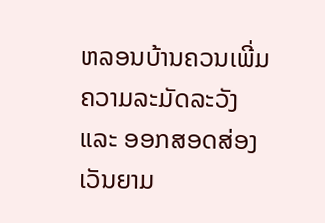ຫລອນບ້ານຄວນເພີ່ມຄວາມລະມັດລະວັງ ແລະ ອອກສອດສ່ອງເວັນຍາມ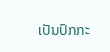ເປັນປົກກະ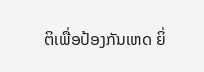ຕິເພື່ອປ້ອງກັນເຫດ ຍິ່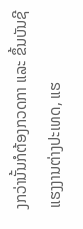ງກວ່ານັ້ນກໍຕ້ອງກວດກາ ແລະ ຂຶ້ນບັນຊີແຮງງານຕ່າງປະເທດ, ແຮ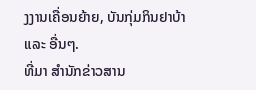ງງານເຄື່ອນຍ້າຍ, ບັນກຸ່ມກິນຢາບ້າ ແລະ ອື່ນໆ.
ທີ່ມາ ສຳນັກຂ່າວສານ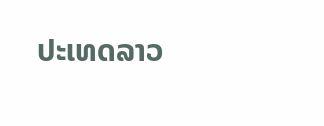ປະເທດລາວ